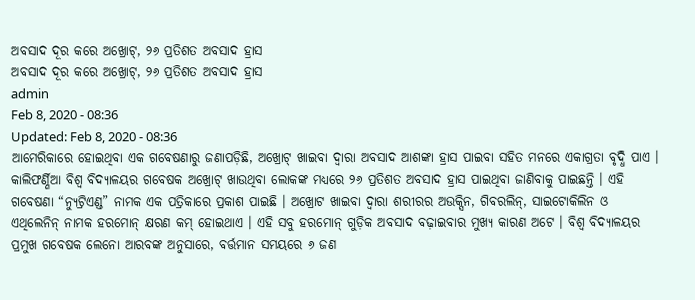ଅବସାଦ ଦୂର କରେ ଅଖ୍ରୋଟ୍, ୨୬ ପ୍ରତିଶତ ଅବସାଦ ହ୍ରାସ
ଅବସାଦ ଦୂର କରେ ଅଖ୍ରୋଟ୍, ୨୬ ପ୍ରତିଶତ ଅବସାଦ ହ୍ରାସ
admin
Feb 8, 2020 - 08:36
Updated: Feb 8, 2020 - 08:36
ଆମେରିକାରେ ହୋଇଥିବା ଏକ ଗବେଷଣାରୁ ଜଣାପଡ଼ିଛି, ଅଖ୍ରୋଟ୍ ଖାଇବା ଦ୍ୱାରା ଅବସାଦ ଆଶଙ୍କା ହ୍ରାସ ପାଇବା ସହିତ ମନରେ ଏକାଗ୍ରତା ବୃଦ୍ଧି ପାଏ । କାଲିଫର୍ଣ୍ଣିଆ ବିଶ୍ୱ ବିଦ୍ୟାଳୟର ଗବେଷକ ଅଖ୍ରୋଟ୍ ଖାଉଥିବା ଲୋକଙ୍କ ମଧ୍ୟରେ ୨୬ ପ୍ରତିଶତ ଅବସାଦ ହ୍ରାସ ପାଇଥିବା ଜାଣିବାକୁ ପାଇଛନ୍ତି । ଏହି ଗବେଷଣା “ନ୍ୟୁଟ୍ରିଏଣ୍ଡ” ନାମକ ଏକ ପତ୍ରିକାରେ ପ୍ରକାଶ ପାଇଛି । ଅଖ୍ରୋଟ ଖାଇବା ଦ୍ୱାରା ଶରୀରର ଅଉକ୍ସିନ, ଗିବରଲିନ୍, ସାଇଟୋକିଲିନ ଓ ଏଥିଲେନିନ୍ ନାମକ ହରମୋନ୍ କ୍ଷରଣ କମ୍ ହୋଇଥାଏ । ଏହି ସବୁ ହରମୋନ୍ ଗୁଡ଼ିକ ଅବସାଦ ବଢ଼ାଇବାର ମୁଖ୍ୟ କାରଣ ଅଟେ । ବିଶ୍ୱ ବିଦ୍ୟାଳୟର ପ୍ରମୁଖ ଗବେଷକ ଲେନୋ ଆରବଙ୍କ ଅନୁସାରେ, ବର୍ତ୍ତମାନ ସମୟରେ ୬ ଜଣ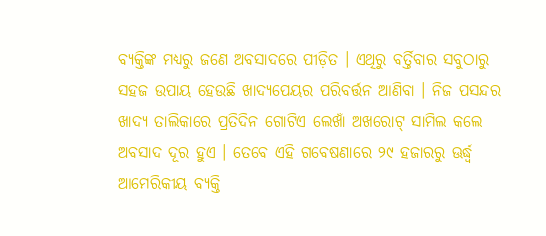ବ୍ୟକ୍ତିଙ୍କ ମଧ୍ୟରୁ ଜଣେ ଅବସାଦରେ ପୀଡ଼ିତ । ଏଥିରୁ ବର୍ତ୍ତିବାର ସବୁଠାରୁ ସହଜ ଉପାୟ ହେଉଛି ଖାଦ୍ୟପେୟର ପରିବର୍ତ୍ତନ ଆଣିବା । ନିଜ ପସନ୍ଦର ଖାଦ୍ୟ ତାଲିକାରେ ପ୍ରତିଦିନ ଗୋଟିଏ ଲେଖାଁ ଅଖରୋଟ୍ ସାମିଲ କଲେ ଅବସାଦ ଦୂର ହୁଏ । ତେବେ ଏହି ଗବେଷଣାରେ ୨୯ ହଜାରରୁ ଊର୍ଦ୍ଧ୍ୱ ଆମେରିକୀୟ ବ୍ୟକ୍ତି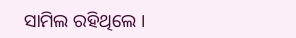ସାମିଲ ରହିଥିଲେ ।